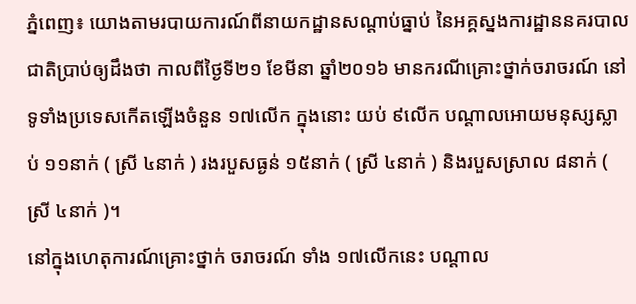ភ្នំពេញ៖ យោងតាមរបាយការណ៍ពីនាយកដ្ឋានសណ្ដាប់ធ្នាប់ នៃអគ្គស្នងការដ្ឋាននគរបាលជាតិប្រាប់ឲ្យដឹងថា កាលពីថ្ងៃទី២១ ខែមីនា ឆ្នាំ២០១៦ មានករណីគ្រោះថ្នាក់ចរាចរណ៍ នៅទូទាំងប្រទេសកើតឡើងចំនួន ១៧លើក ក្នុងនោះ យប់ ៩លើក បណ្តាលអោយមនុស្សស្លាប់ ១១នាក់ ( ស្រី ៤នាក់ ) រងរបួសធ្ងន់ ១៥នាក់ ( ស្រី ៤នាក់ ) និងរបួសស្រាល ៨នាក់ ( ស្រី ៤នាក់ )។
នៅក្នុងហេតុការណ៍គ្រោះថ្នាក់ ចរាចរណ៍ ទាំង ១៧លើកនេះ បណ្ដាល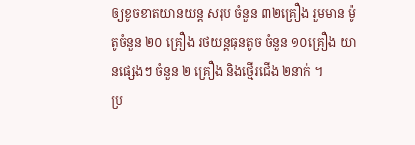ឲ្យខូចខាតយានយន្ត សរុប ចំនួន ៣២គ្រឿង រួមមាន ម៉ូតូចំនួន ២០ គ្រឿង រថយន្តធុនតូច ចំនួន ១០គ្រឿង យានផ្សេងៗ ចំនួន ២ គ្រឿង និងថ្មើរជើង ២នាក់ ។
ប្រ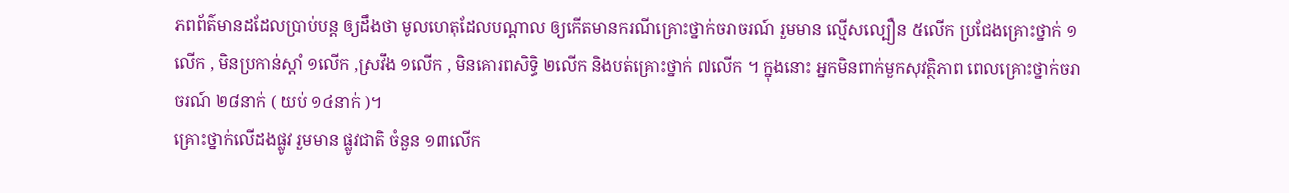ភពព័ត៌មានដដែលប្រាប់បន្ត ឲ្យដឹងថា មូលហេតុដែលបណ្តាល ឲ្យកើតមានករណីគ្រោះថ្នាក់ចរាចរណ៍ រួមមាន ល្មើសល្បឿន ៥លើក ប្រជែងគ្រោះថ្នាក់ ១លើក , មិនប្រកាន់ស្តាំ ១លើក ,ស្រវឹង ១លើក , មិនគោរពសិទ្ធិ ២លើក និងបត់គ្រោះថ្នាក់ ៧លើក ។ ក្នុងនោះ អ្នកមិនពាក់មួកសុវត្ថិភាព ពេលគ្រោះថ្នាក់ចរាចរណ៍ ២៨នាក់ ( យប់ ១៤នាក់ )។
គ្រោះថ្នាក់លើដងផ្លូវ រួមមាន ផ្លូវជាតិ ចំនួន ១៣លើក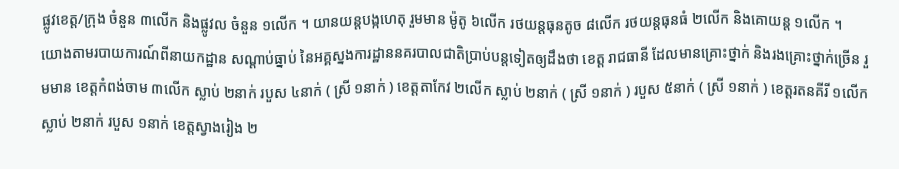ផ្លូវខេត្ត/ក្រុង ចំនួន ៣លើក និងផ្លូវល ចំនួន ១លើក ។ យានយន្តបង្កហេតុ រួមមាន ម៉ូតូ ៦លើក រថយន្តធុនតូច ៨លើក រថយន្តធុនធំ ២លើក និងគោយន្ត ១លើក ។
យោងតាមរបាយការណ៍ពីនាយកដ្ឋាន សណ្ដាប់ធ្នាប់ នៃអគ្គស្នងការដ្ឋាននគរបាលជាតិប្រាប់បន្តទៀតឲ្យដឹងថា ខេត្ត រាជធានី ដែលមានគ្រោះថ្នាក់ និងរងគ្រោះថ្នាក់ច្រើន រួមមាន ខេត្តកំពង់ចាម ៣លើក ស្លាប់ ២នាក់ របួស ៤នាក់ ( ស្រី ១នាក់ ) ខេត្តតាកែវ ២លើក ស្លាប់ ២នាក់ ( ស្រី ១នាក់ ) របួស ៥នាក់ ( ស្រី ១នាក់ ) ខេត្តរតនគីរី ១លើក ស្លាប់ ២នាក់ របួស ១នាក់ ខេត្តស្វាងរៀង ២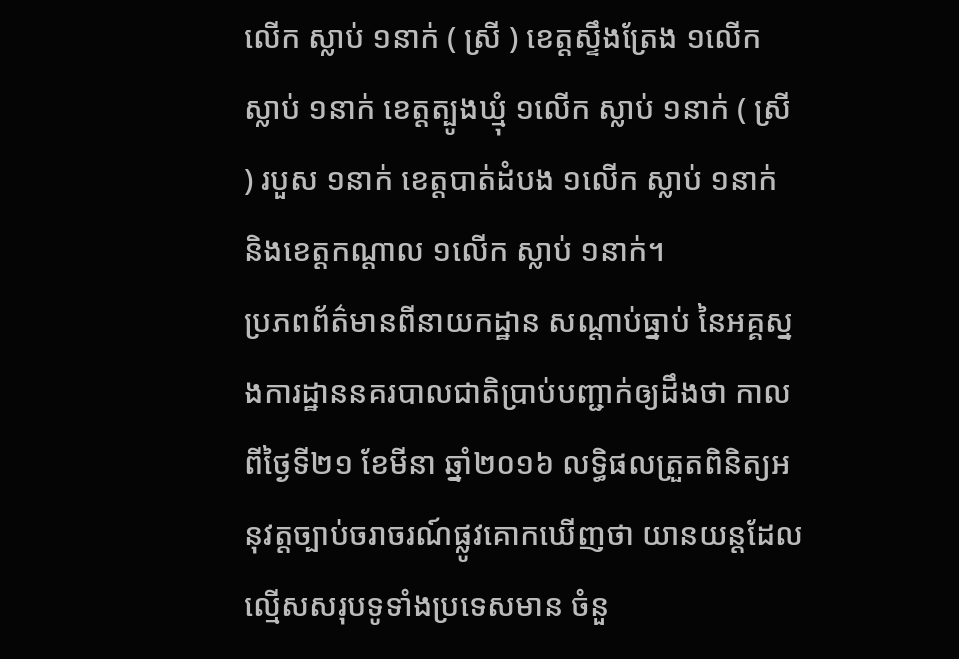លើក ស្លាប់ ១នាក់ ( ស្រី ) ខេត្តស្ទឹងត្រែង ១លើក ស្លាប់ ១នាក់ ខេត្តត្បូងឃ្មុំ ១លើក ស្លាប់ ១នាក់ ( ស្រី ) របួស ១នាក់ ខេត្តបាត់ដំបង ១លើក ស្លាប់ ១នាក់ និងខេត្តកណ្តាល ១លើក ស្លាប់ ១នាក់។
ប្រភពព័ត៌មានពីនាយកដ្ឋាន សណ្ដាប់ធ្នាប់ នៃអគ្គស្នងការដ្ឋាននគរបាលជាតិប្រាប់បញ្ជាក់ឲ្យដឹងថា កាលពីថ្ងៃទី២១ ខែមីនា ឆ្នាំ២០១៦ លទ្ធិផលត្រួតពិនិត្យអនុវត្តច្បាប់ចរាចរណ៍ផ្លូវគោកឃើញថា យានយន្តដែលល្មើសសរុបទូទាំងប្រទេសមាន ចំនួ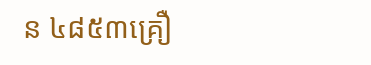ន ៤៨៥៣គ្រឿ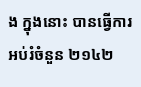ង ក្នុងនោះ បានធ្វើការអប់រំចំនួន ២១៤២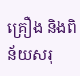គ្រឿង និងពិន័យសរុ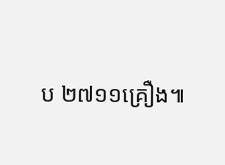ប ២៧១១គ្រឿង៕